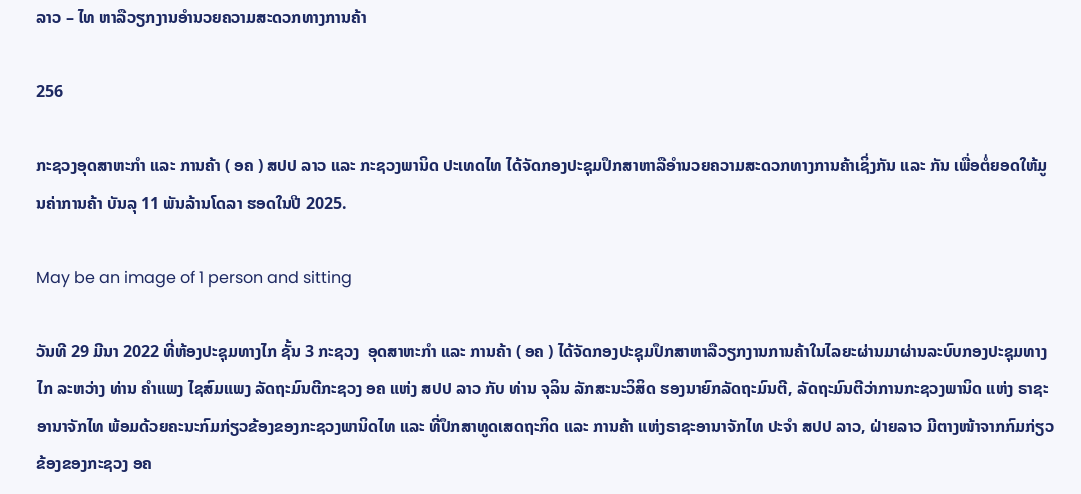ລາວ – ໄທ ຫາລືວຽກງານອໍານວຍຄວາມສະດວກທາງການຄ້າ

256

ກະຊວງອຸດສາຫະກຳ ແລະ ການຄ້າ ( ອຄ ) ສປປ ລາວ ແລະ ກະຊວງພານິດ ປະເທດໄທ ໄດ້ຈັດກອງປະຊຸມປຶກສາຫາລືອໍານວຍຄວາມສະດວກທາງການຄ້າເຊິ່ງກັນ ແລະ ກັນ ເພື່ອຕໍ່ຍອດໃຫ້ມູນຄ່າການຄ້າ ບັນລຸ 11 ພັນລ້ານໂດລາ ຮອດໃນປີ 2025.

May be an image of 1 person and sitting

ວັນທີ 29 ມີນາ 2022 ທີ່ຫ້ອງປະຊຸມທາງໄກ ຊັ້ນ 3 ກະຊວງ  ອຸດສາຫະກຳ ແລະ ການຄ້າ ( ອຄ ) ໄດ້ຈັດກອງປະຊຸມປຶກສາຫາລືວຽກງານການຄ້າໃນໄລຍະຜ່ານມາຜ່ານລະບົບກອງປະຊຸມທາງໄກ ລະຫວ່າງ ທ່ານ ຄໍາແພງ ໄຊສົມແພງ ລັດຖະມົນຕີກະຊວງ ອຄ ແຫ່ງ ສປປ ລາວ ກັບ ທ່ານ ຈຸລິນ ລັກສະນະວິສິດ ຮອງນາຍົກລັດຖະມົນຕີ, ລັດຖະມົນຕີວ່າການກະຊວງພານິດ ແຫ່ງ ຣາຊະອານາຈັກໄທ ພ້ອມດ້ວຍຄະນະກົມກ່ຽວຂ້ອງຂອງກະຊວງພານິດໄທ ແລະ ທີ່ປຶກສາທູດເສດຖະກິດ ແລະ ການຄ້າ ແຫ່ງຣາຊະອານາຈັກໄທ ປະຈໍາ ສປປ ລາວ, ຝ່າຍລາວ ມີຕາງໜ້າຈາກກົມກ່ຽວຂ້ອງຂອງກະຊວງ ອຄ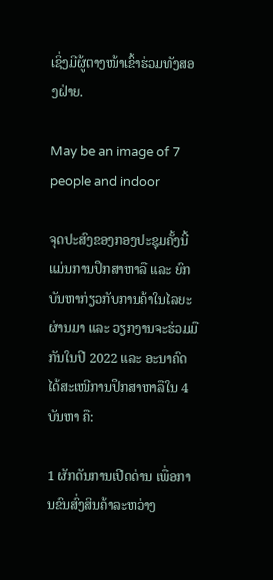ເຊິ່ງມີຜູ້ຕາງໜ້າເຂົ້າຮ່ວມທັງສອງຝ່າຍ.

May be an image of 7 people and indoor

ຈຸດປະສົງຂອງກອງປະຊຸມຄັ້ງນີ້ ແມ່ນການປຶກສາຫາລື ແລະ ຍົກບັນຫາກ່ຽວກັບການຄ້າໃນໄລຍະຜ່ານມາ ແລະ ວຽກງານຈະຮ່ວມມືກັນໃນປີ 2022 ແລະ ອະນາຄົດ ໄດ້ສະເໜີການປຶກສາຫາລືໃນ 4 ບັນຫາ ຄື:

1 ຜັກດັນການເປີດດ່ານ ເພື່ອການຂົນສົ່ງສິນຄ້າລະຫວ່າງ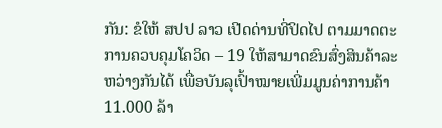ກັນ: ຂໍໃຫ້ ສປປ ລາວ ເປີດດ່ານທີ່ປິດໄປ ຕາມມາດຕະການຄວບຄຸມໂຄວິດ – 19 ໃຫ້ສາມາດຂົນສົ່ງສິນຄ້າລະ ຫວ່າງກັນໄດ້ ເພື່ອບັນລຸເປົ້າໝາຍເພີ່ມມູນຄ່າການຄ້າ 11.000 ລ້າ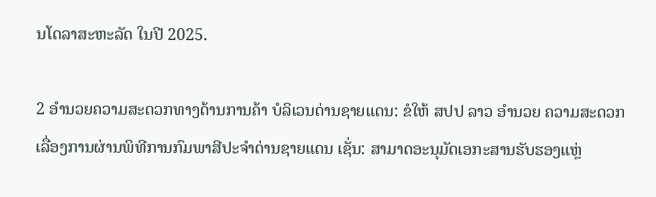ນໂດລາສະຫະລັດ ໃນປີ 2025.

2 ອໍານວຍຄວາມສະດວກທາງດ້ານການຄ້າ ບໍລິເວນດ່ານຊາຍແດນ: ຂໍໃຫ້ ສປປ ລາວ ອຳນວຍ ຄວາມສະດວກເລື່ອງການຜ່ານພິທີການກົມພາສີປະຈຳດ່ານຊາຍແດນ ເຊັ່ນ: ສາມາດອະນຸມັດເອກະສານຮັບຮອງແຫຼ່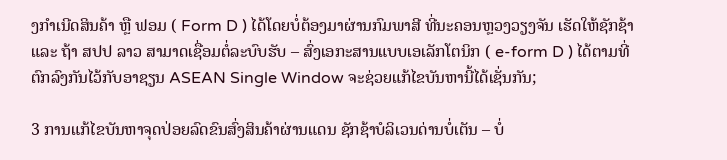ງກຳເນີດສິນຄ້າ ຫຼື ຟອມ ( Form D ) ໄດ້ໂດຍບໍ່ຕ້ອງມາຜ່ານກົມພາສີ ທີ່ນະຄອນຫຼວງວຽງຈັນ ເຮັດໃຫ້ຊັກຊ້າ ແລະ ຖ້າ ສປປ ລາວ ສາມາດເຊື່ອມຕໍ່ລະບົບຮັບ – ສົ່ງເອກະສານແບບເອເລັກໂຕນິກ ( e-form D ) ໄດ້ຕາມທີ່ຕົກລົງກັນໄວ້ກັບອາຊຽນ ASEAN Single Window ຈະຊ່ວຍແກ້ໄຂບັນຫານີ້ໄດ້ເຊັ່ນກັນ;

3 ການແກ້ໄຂບັນຫາຈຸດປ່ອຍລົດຂົນສົ່ງສິນຄ້າຜ່ານແດນ ຊັກຊ້າບໍລິເວນດ່ານບໍ່ເຕັນ – ບໍ່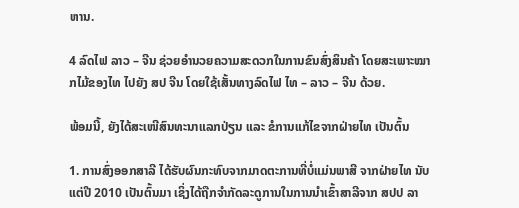ຫານ.

4 ລົດໄຟ ລາວ – ຈີນ ຊ່ວຍອຳນວຍຄວາມສະດວກໃນການຂົນສົ່ງສິນຄ້າ ໂດຍສະເພາະໝາກໄມ້ຂອງໄທ ໄປຍັງ ສປ ຈີນ ໂດຍໃຊ້ເສັ້ນທາງລົດໄຟ ໄທ – ລາວ – ຈີນ ດ້ວຍ.

ພ້ອມນີ້, ຍັງໄດ້ສະເໜີສົນທະນາແລກປ່ຽນ ແລະ ຂໍການແກ້ໄຂຈາກຝ່າຍໄທ ເປັນຕົ້ນ

1. ການສົ່ງອອກສາລີ ໄດ້ຮັບຜົນກະທົບຈາກມາດຕະການທີ່ບໍ່ແມ່ນພາສີ ຈາກຝ່າຍໄທ ນັບແຕ່ປີ 2010 ເປັນຕົ້ນມາ ເຊິ່ງໄດ້ຖືກຈໍາກັດລະດູການໃນການນໍາເຂົ້າສາລີຈາກ ສປປ ລາ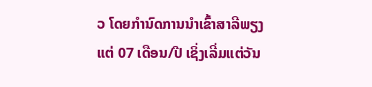ວ ໂດຍກໍານົດການນຳເຂົ້າສາລີພຽງແຕ່ 07 ເດືອນ/ປີ ເຊິ່ງເລີ່ມແຕ່ວັນ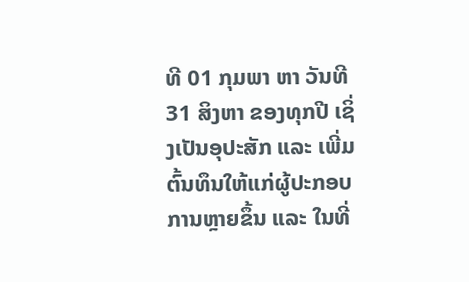ທີ 01 ກຸມພາ ຫາ ວັນທີ 31 ສິງຫາ ຂອງທຸກປີ ເຊິ່ງເປັນອຸປະສັກ ແລະ ເພີ່ມຕົ້ນທຶນໃຫ້ແກ່ຜູ້ປະກອບການຫຼາຍຂຶ້ນ ແລະ ໃນທີ່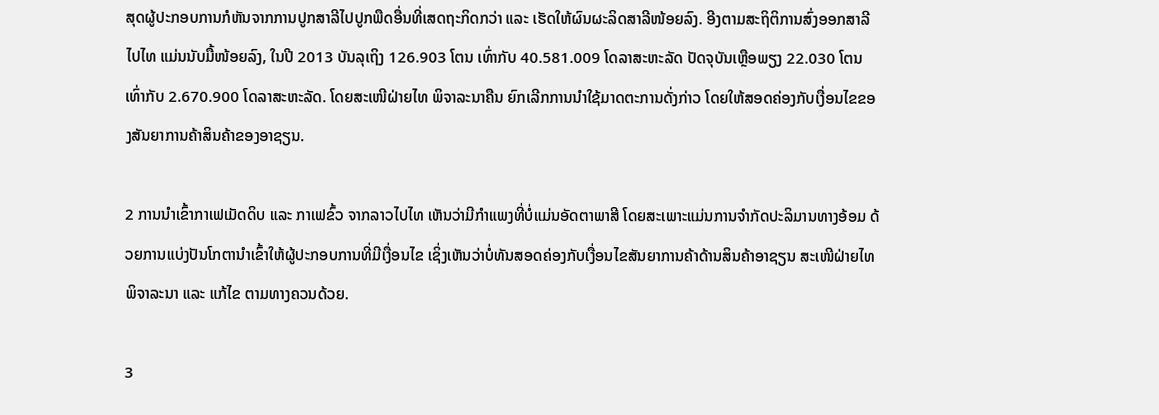ສຸດຜູ້ປະກອບການກໍຫັນຈາກການປູກສາລີໄປປູກພືດອື່ນທີ່ເສດຖະກິດກວ່າ ແລະ ເຮັດໃຫ້ຜົນຜະລິດສາລີໜ້ອຍລົງ. ອີງຕາມສະຖິຕິການສົ່ງອອກສາລີໄປໄທ ແມ່ນນັບມື້ໜ້ອຍລົງ, ໃນປີ 2013 ບັນລຸເຖິງ 126.903 ໂຕນ ເທົ່າກັບ 40.581.009 ໂດລາສະຫະລັດ ປັດຈຸບັນເຫຼືອພຽງ 22.030 ໂຕນ ເທົ່າກັບ 2.670.900 ໂດລາສະຫະລັດ. ໂດຍສະເໜີຝ່າຍໄທ ພິຈາລະນາຄືນ ຍົກເລີກການນຳໃຊ້ມາດຕະການດັ່ງກ່າວ ໂດຍໃຫ້ສອດຄ່ອງກັບເງື່ອນໄຂຂອງສັນຍາການຄ້າສິນຄ້າຂອງອາຊຽນ.

2 ການນໍາເຂົ້າກາເຟເມັດດິບ ແລະ ກາເຟຂົ້ວ ຈາກລາວໄປໄທ ເຫັນວ່າມີກຳແພງທີ່ບໍ່ແມ່ນອັດຕາພາສີ ໂດຍສະເພາະແມ່ນການຈຳກັດປະລິມານທາງອ້ອມ ດ້ວຍການແບ່ງປັນໂກຕານຳເຂົ້າໃຫ້ຜູ້ປະກອບການທີ່ມີເງື່ອນໄຂ ເຊິ່ງເຫັນວ່າບໍ່ທັນສອດຄ່ອງກັບເງື່ອນໄຂສັນຍາການຄ້າດ້ານສິນຄ້າອາຊຽນ ສະເໜີຝ່າຍໄທ ພິຈາລະນາ ແລະ ແກ້ໄຂ ຕາມທາງຄວນດ້ວຍ.

3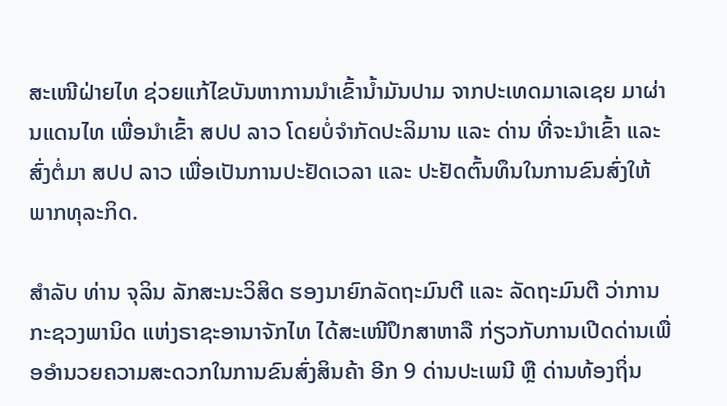ສະເໜີຝ່າຍໄທ ຊ່ວຍແກ້ໄຂບັນຫາການນຳເຂົ້ານໍ້າມັນປາມ ຈາກປະເທດມາເລເຊຍ ມາຜ່ານແດນໄທ ເພື່ອນຳເຂົ້າ ສປປ ລາວ ໂດຍບໍ່ຈຳກັດປະລິມານ ແລະ ດ່ານ ທີ່ຈະນຳເຂົ້າ ແລະ ສົ່ງຕໍ່ມາ ສປປ ລາວ ເພື່ອເປັນການປະຢັດເວລາ ແລະ ປະຢັດຕົ້ນທຶນໃນການຂົນສົ່ງໃຫ້ພາກທຸລະກິດ.

ສໍາລັບ ທ່ານ ຈຸລິນ ລັກສະນະວິສິດ ຮອງນາຍົກລັດຖະມົນຕີ ແລະ ລັດຖະມົນຕີ ວ່າການກະຊວງພານິດ ແຫ່ງຣາຊະອານາຈັກໄທ ໄດ້ສະເໜີປຶກສາຫາລື ກ່ຽວກັບການເປີດດ່ານເພື່ອອໍານວຍຄວາມສະດວກໃນການຂົນສົ່ງສິນຄ້າ ອີກ 9 ດ່ານປະເພນີ ຫຼື ດ່ານທ້ອງຖິ່ນ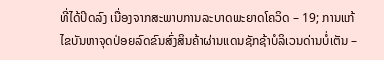ທີ່ໄດ້ປິດລົງ ເນື່ອງຈາກສະພາບການລະບາດພະຍາດໂຄວິດ – 19; ການແກ້ໄຂບັນຫາຈຸດປ່ອຍລົດຂົນສົ່ງສິນຄ້າຜ່ານແດນຊັກຊ້າບໍລິເວນດ່ານບໍ່ເຕັນ –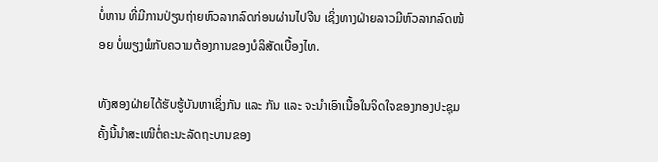ບໍ່ຫານ ທີ່ມີການປ່ຽນຖ່າຍຫົວລາກລົດກ່ອນຜ່ານໄປຈີນ ເຊິ່ງທາງຝ່າຍລາວມີຫົວລາກລົດໜ້ອຍ ບໍ່ພຽງພໍກັບຄວາມຕ້ອງການຂອງບໍລິສັດເບື້ອງໄທ.

ທັງສອງຝ່າຍໄດ້ຮັບຮູ້ບັນຫາເຊິ່ງກັນ ແລະ ກັນ ແລະ ຈະນໍາເອົາເນື້ອໃນຈິດໃຈຂອງກອງປະຊຸມຄັ້ງນີ້ນໍາສະເໜີຕໍ່ຄະນະລັດຖະບານຂອງ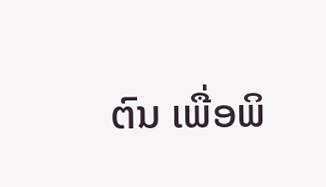ຕົນ ເພື່ອພິ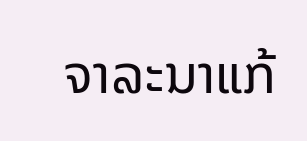ຈາລະນາແກ້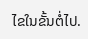ໄຂໃນຂັ້ນຕໍ່ໄປ.